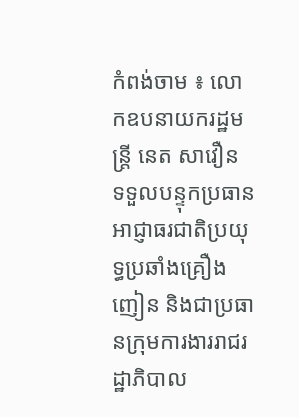កំពង់ចាម ៖ លោកឧបនាយករដ្ឋមន្ត្រី នេត សាវឿន ទទួលបន្ទុកប្រធាន អាជ្ញាធរជាតិប្រយុទ្ធប្រឆាំងគ្រឿងញៀន និងជាប្រធានក្រុមការងាររាជរដ្ឋាភិបាល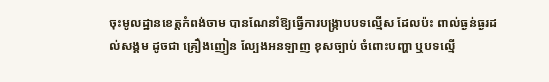ចុះមូលដ្ឋានខេត្តកំពង់ចាម បានណែនាំឱ្យធ្វើការបង្ក្រាបបទល្មើស ដែលប៉ះ ពាល់ធ្ងន់ធ្ងរដល់សង្គម ដូចជា គ្រឿងញៀន ល្បែងអនឡាញ ខុសច្បាប់ ចំពោះបញ្ហា ឬបទល្មើ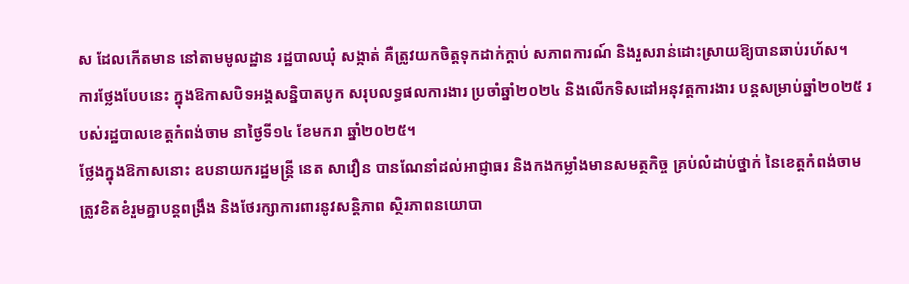ស ដែលកើតមាន នៅតាមមូលដ្ឋាន រដ្ឋបាលឃុំ សង្កាត់ គឺត្រូវយកចិត្តទុកដាក់ក្តាប់ សភាពការណ៍ និងរួសរាន់ដោះស្រាយឱ្យបានឆាប់រហ័ស។
ការថ្លែងបែបនេះ ក្នុងឱកាសបិទអង្គសន្និបាតបូក សរុបលទ្ធផលការងារ ប្រចាំឆ្នាំ២០២៤ និងលើកទិសដៅអនុវត្តការងារ បន្តសម្រាប់ឆ្នាំ២០២៥ របស់រដ្ឋបាលខេត្តកំពង់ចាម នាថ្ងៃទី១៤ ខែមករា ឆ្នាំ២០២៥។
ថ្លែងក្នុងឱកាសនោះ ឧបនាយករដ្ឋមន្ត្រី នេត សាវឿន បានណែនាំដល់អាជ្ញាធរ និងកងកម្លាំងមានសមត្ថកិច្ច គ្រប់លំដាប់ថ្នាក់ នៃខេត្តកំពង់ចាម ត្រូវខិតខំរួមគ្នាបន្តពង្រឹង និងថែរក្សាការពារនូវសន្តិភាព ស្ថិរភាពនយោបា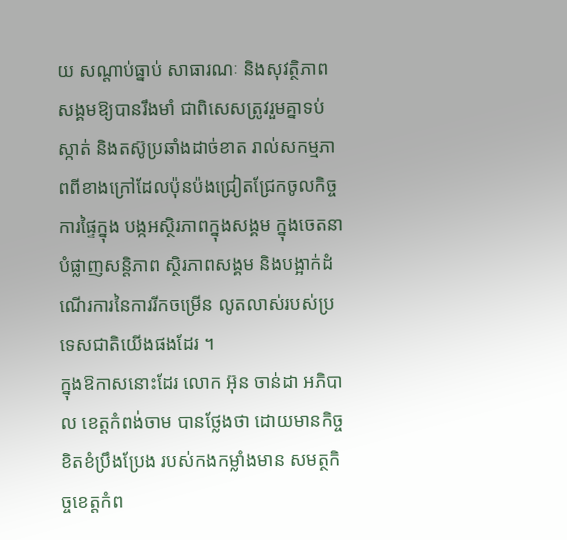យ សណ្តាប់ធ្នាប់ សាធារណៈ និងសុវត្ថិភាពសង្គមឱ្យបានរឹងមាំ ជាពិសេសត្រូវរួមគ្នាទប់ស្កាត់ និងតស៊ូប្រឆាំងដាច់ខាត រាល់សកម្មភាពពីខាងក្រៅដែលប៉ុនប៉ងជ្រៀតជ្រែកចូលកិច្ចការផ្ទៃក្នុង បង្កអស្ថិរភាពក្នុងសង្គម ក្នុងចេតនាបំផ្លាញសន្តិភាព ស្ថិរភាពសង្គម និងបង្អាក់ដំណើរការនៃការរីកចម្រើន លូតលាស់របស់ប្រទេសជាតិយើងផងដែរ ។
ក្នុងឱកាសនោះដែរ លោក អ៊ុន ចាន់ដា អភិបាល ខេត្តកំពង់ចាម បានថ្លែងថា ដោយមានកិច្ចខិតខំប្រឹងប្រែង របស់កងកម្លាំងមាន សមត្ថកិច្ចខេត្តកំព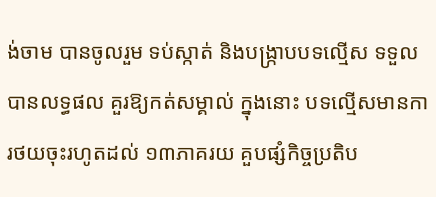ង់ចាម បានចូលរួម ទប់ស្កាត់ និងបង្ក្រាបបទល្មើស ទទួលបានលទ្ធផល គួរឱ្យកត់សម្គាល់ ក្នុងនោះ បទល្មើសមានការថយចុះរហូតដល់ ១៣ភាគរយ គួបផ្សំកិច្ចប្រតិប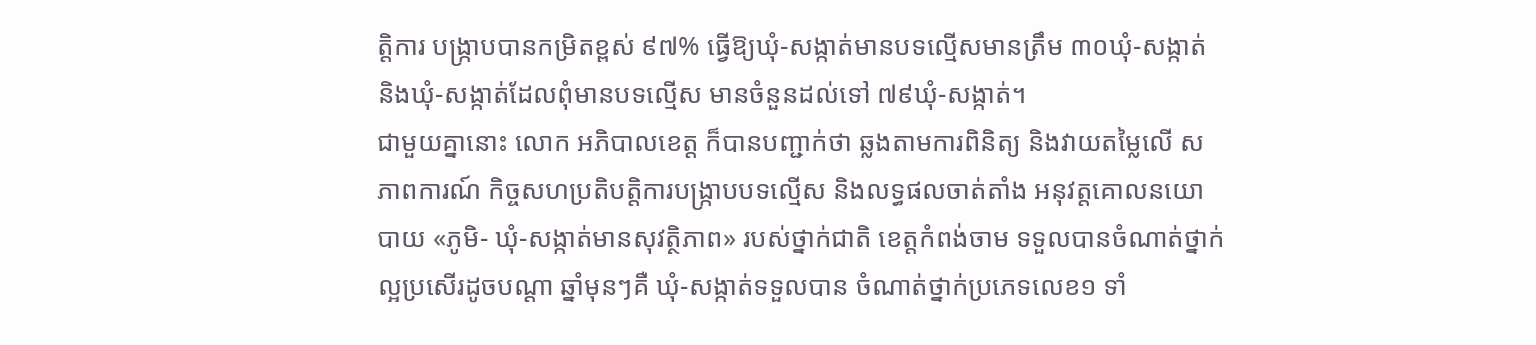ត្តិការ បង្ក្រាបបានកម្រិតខ្ពស់ ៩៧% ធ្វើឱ្យឃុំ-សង្កាត់មានបទល្មើសមានត្រឹម ៣០ឃុំ-សង្កាត់ និងឃុំ-សង្កាត់ដែលពុំមានបទល្មើស មានចំនួនដល់ទៅ ៧៩ឃុំ-សង្កាត់។
ជាមួយគ្នានោះ លោក អភិបាលខេត្ត ក៏បានបញ្ជាក់ថា ឆ្លងតាមការពិនិត្យ និងវាយតម្លៃលើ សភាពការណ៍ កិច្ចសហប្រតិបត្តិការបង្ក្រាបបទល្មើស និងលទ្ធផលចាត់តាំង អនុវត្តគោលនយោបាយ «ភូមិ- ឃុំ-សង្កាត់មានសុវត្ថិភាព» របស់ថ្នាក់ជាតិ ខេត្តកំពង់ចាម ទទួលបានចំណាត់ថ្នាក់ល្អប្រសើរដូចបណ្ដា ឆ្នាំមុនៗគឺ ឃុំ-សង្កាត់ទទួលបាន ចំណាត់ថ្នាក់ប្រភេទលេខ១ ទាំ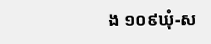ង ១០៩ឃុំ-ស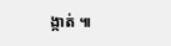ង្កាត់ ៕